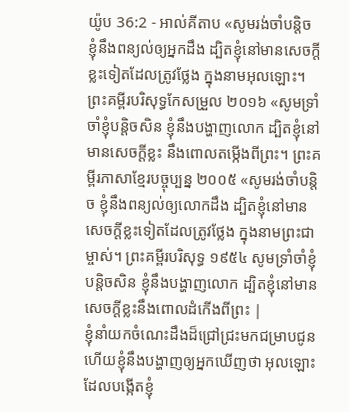យ៉ូប 36:2 - អាល់គីតាប «សូមរង់ចាំបន្តិច ខ្ញុំនឹងពន្យល់ឲ្យអ្នកដឹង ដ្បិតខ្ញុំនៅមានសេចក្ដីខ្លះទៀតដែលត្រូវថ្លែង ក្នុងនាមអុលឡោះ។ ព្រះគម្ពីរបរិសុទ្ធកែសម្រួល ២០១៦ «សូមទ្រាំចាំខ្ញុំបន្តិចសិន ខ្ញុំនឹងបង្ហាញលោក ដ្បិតខ្ញុំនៅមានសេចក្ដីខ្លះ នឹងពោលតម្កើងពីព្រះ។ ព្រះគម្ពីរភាសាខ្មែរបច្ចុប្បន្ន ២០០៥ «សូមរង់ចាំបន្តិច ខ្ញុំនឹងពន្យល់ឲ្យលោកដឹង ដ្បិតខ្ញុំនៅមានសេចក្ដីខ្លះទៀតដែលត្រូវថ្លែង ក្នុងនាមព្រះជាម្ចាស់។ ព្រះគម្ពីរបរិសុទ្ធ ១៩៥៤ សូមទ្រាំចាំខ្ញុំបន្តិចសិន ខ្ញុំនឹងបង្ហាញលោក ដ្បិតខ្ញុំនៅមានសេចក្ដីខ្លះនឹងពោលដំកើងពីព្រះ |
ខ្ញុំនាំយកចំណេះដឹងដ៏ជ្រៅជ្រះមកជម្រាបជូន ហើយខ្ញុំនឹងបង្ហាញឲ្យអ្នកឃើញថា អុលឡោះដែលបង្កើតខ្ញុំ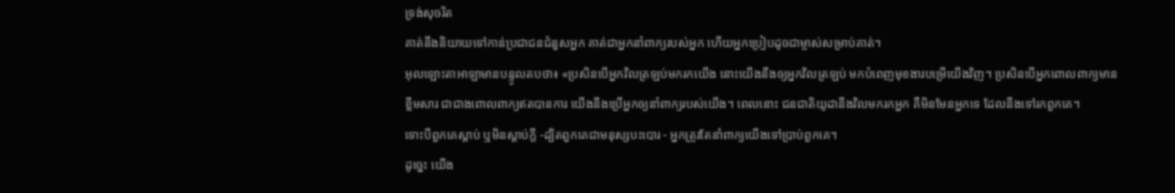ទ្រង់សុចរិត
គាត់នឹងនិយាយទៅកាន់ប្រជាជនជំនួសអ្នក គាត់ជាអ្នកនាំពាក្យរបស់អ្នក ហើយអ្នកប្រៀបដូចជាម្ចាស់សម្រាប់គាត់។
អុលឡោះតាអាឡាមានបន្ទូលតបថា៖ «ប្រសិនបើអ្នកវិលត្រឡប់មករកយើង នោះយើងនឹងឲ្យអ្នកវិលត្រឡប់ មកបំពេញមុខងារបម្រើយើងវិញ។ ប្រសិនបើអ្នកពោលពាក្យមានខ្លឹមសារ ជាជាងពោលពាក្យឥតបានការ យើងនឹងប្រើអ្នកឲ្យនាំពាក្យរបស់យើង។ ពេលនោះ ជនជាតិយូដានឹងវិលមករកអ្នក គឺមិនមែនអ្នកទេ ដែលនឹងទៅរកពួកគេ។
ទោះបីពួកគេស្ដាប់ ឬមិនស្ដាប់ក្ដី -ដ្បិតពួកគេជាមនុស្សបះបោរ - អ្នកត្រូវតែនាំពាក្យយើងទៅប្រាប់ពួកគេ។
ដូច្នេះ យើង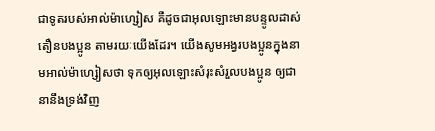ជាទូតរបស់អាល់ម៉ាហ្សៀស គឺដូចជាអុលឡោះមានបន្ទូលដាស់តឿនបងប្អូន តាមរយៈយើងដែរ។ យើងសូមអង្វរបងប្អូនក្នុងនាមអាល់ម៉ាហ្សៀសថា ទុកឲ្យអុលឡោះសំរុះសំរួលបងប្អូន ឲ្យជានានឹងទ្រង់វិញ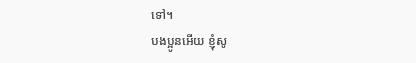ទៅ។
បងប្អូនអើយ ខ្ញុំសូ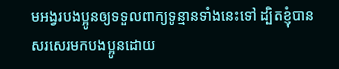មអង្វរបងប្អូនឲ្យទទួលពាក្យទូន្មានទាំងនេះទៅ ដ្បិតខ្ញុំបានសរសេរមកបងប្អូនដោយ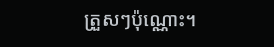ត្រួសៗប៉ុណ្ណោះ។